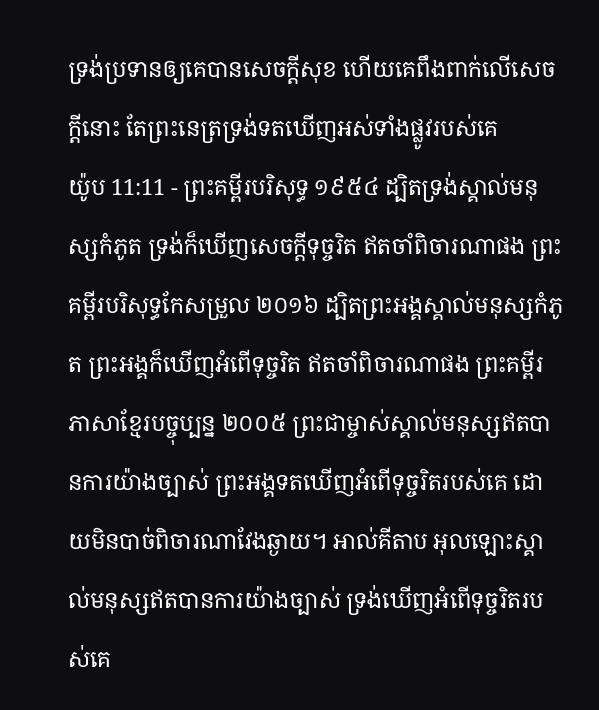ទ្រង់ប្រទានឲ្យគេបានសេចក្ដីសុខ ហើយគេពឹងពាក់លើសេចក្ដីនោះ តែព្រះនេត្រទ្រង់ទតឃើញអស់ទាំងផ្លូវរបស់គេ
យ៉ូប 11:11 - ព្រះគម្ពីរបរិសុទ្ធ ១៩៥៤ ដ្បិតទ្រង់ស្គាល់មនុស្សកំភូត ទ្រង់ក៏ឃើញសេចក្ដីទុច្ចរិត ឥតចាំពិចារណាផង ព្រះគម្ពីរបរិសុទ្ធកែសម្រួល ២០១៦ ដ្បិតព្រះអង្គស្គាល់មនុស្សកំភូត ព្រះអង្គក៏ឃើញអំពើទុច្ចរិត ឥតចាំពិចារណាផង ព្រះគម្ពីរភាសាខ្មែរបច្ចុប្បន្ន ២០០៥ ព្រះជាម្ចាស់ស្គាល់មនុស្សឥតបានការយ៉ាងច្បាស់ ព្រះអង្គទតឃើញអំពើទុច្ចរិតរបស់គេ ដោយមិនបាច់ពិចារណាវែងឆ្ងាយ។ អាល់គីតាប អុលឡោះស្គាល់មនុស្សឥតបានការយ៉ាងច្បាស់ ទ្រង់ឃើញអំពើទុច្ចរិតរបស់គេ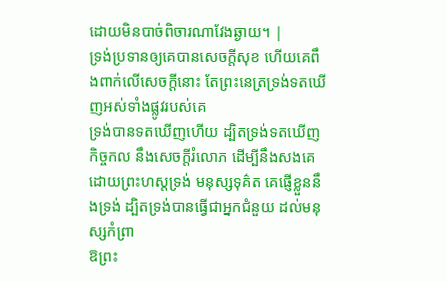ដោយមិនបាច់ពិចារណាវែងឆ្ងាយ។ |
ទ្រង់ប្រទានឲ្យគេបានសេចក្ដីសុខ ហើយគេពឹងពាក់លើសេចក្ដីនោះ តែព្រះនេត្រទ្រង់ទតឃើញអស់ទាំងផ្លូវរបស់គេ
ទ្រង់បានទតឃើញហើយ ដ្បិតទ្រង់ទតឃើញកិច្ចកល នឹងសេចក្ដីរំលោភ ដើម្បីនឹងសងគេដោយព្រះហស្តទ្រង់ មនុស្សទុគ៌ត គេផ្ញើខ្លួននឹងទ្រង់ ដ្បិតទ្រង់បានធ្វើជាអ្នកជំនួយ ដល់មនុស្សកំព្រា
ឱព្រះ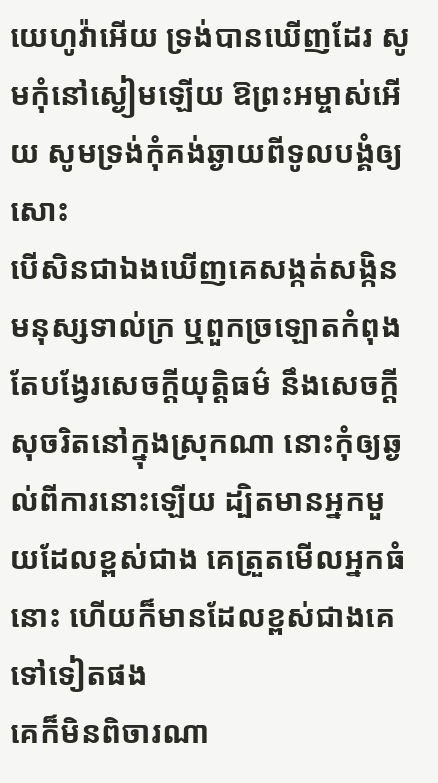យេហូវ៉ាអើយ ទ្រង់បានឃើញដែរ សូមកុំនៅស្ងៀមឡើយ ឱព្រះអម្ចាស់អើយ សូមទ្រង់កុំគង់ឆ្ងាយពីទូលបង្គំឲ្យសោះ
បើសិនជាឯងឃើញគេសង្កត់សង្កិនមនុស្សទាល់ក្រ ឬពួកច្រឡោតកំពុងតែបង្វែរសេចក្ដីយុត្តិធម៌ នឹងសេចក្ដីសុចរិតនៅក្នុងស្រុកណា នោះកុំឲ្យឆ្ងល់ពីការនោះឡើយ ដ្បិតមានអ្នកមួយដែលខ្ពស់ជាង គេត្រួតមើលអ្នកធំនោះ ហើយក៏មានដែលខ្ពស់ជាងគេទៅទៀតផង
គេក៏មិនពិចារណា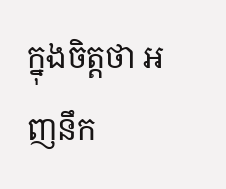ក្នុងចិត្តថា អញនឹក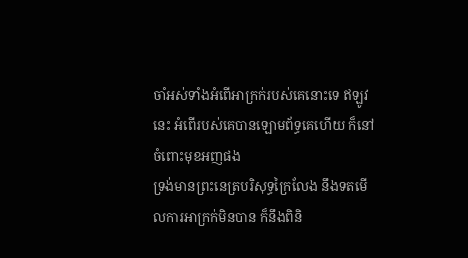ចាំអស់ទាំងអំពើអាក្រក់របស់គេនោះទេ ឥឡូវនេះ អំពើរបស់គេបានឡោមព័ទ្ធគេហើយ ក៏នៅចំពោះមុខអញផង
ទ្រង់មានព្រះនេត្របរិសុទ្ធក្រៃលែង នឹងទតមើលការអាក្រក់មិនបាន ក៏នឹងពិនិ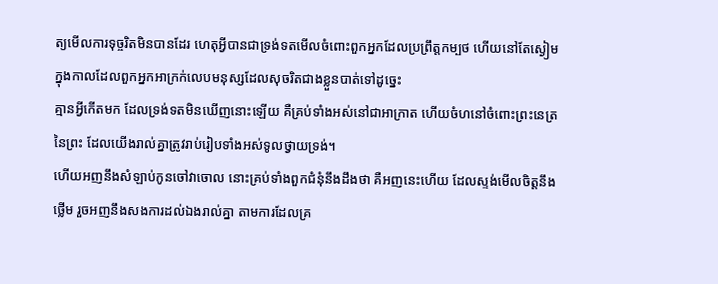ត្យមើលការទុច្ចរិតមិនបានដែរ ហេតុអ្វីបានជាទ្រង់ទតមើលចំពោះពួកអ្នកដែលប្រព្រឹត្តកម្បថ ហើយនៅតែស្ងៀម ក្នុងកាលដែលពួកអ្នកអាក្រក់លេបមនុស្សដែលសុចរិតជាងខ្លួនបាត់ទៅដូច្នេះ
គ្មានអ្វីកើតមក ដែលទ្រង់ទតមិនឃើញនោះឡើយ គឺគ្រប់ទាំងអស់នៅជាអាក្រាត ហើយចំហនៅចំពោះព្រះនេត្រនៃព្រះ ដែលយើងរាល់គ្នាត្រូវរាប់រៀបទាំងអស់ទូលថ្វាយទ្រង់។
ហើយអញនឹងសំឡាប់កូនចៅវាចោល នោះគ្រប់ទាំងពួកជំនុំនឹងដឹងថា គឺអញនេះហើយ ដែលស្ទង់មើលចិត្តនឹងថ្លើម រួចអញនឹងសងការដល់ឯងរាល់គ្នា តាមការដែលគ្រ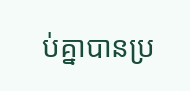ប់គ្នាបានប្រ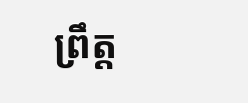ព្រឹត្ត